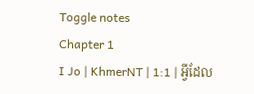Toggle notes
Chapter 1
I Jo | KhmerNT | 1:1 | អ្វីដែល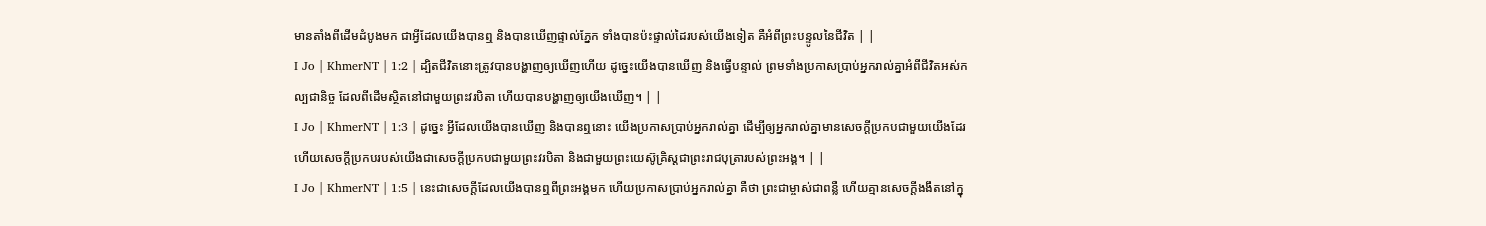មានតាំងពីដើមដំបូងមក ជាអ្វីដែលយើងបានឮ និងបានឃើញផ្ទាល់ភ្នែក ទាំងបានប៉ះផ្ទាល់ដៃរបស់យើងទៀត គឺអំពីព្រះបន្ទូលនៃជីវិត | |
I Jo | KhmerNT | 1:2 | ដ្បិតជីវិតនោះត្រូវបានបង្ហាញឲ្យឃើញហើយ ដូច្នេះយើងបានឃើញ និងធ្វើបន្ទាល់ ព្រមទាំងប្រកាសប្រាប់អ្នករាល់គ្នាអំពីជីវិតអស់កល្បជានិច្ច ដែលពីដើមស្ថិតនៅជាមួយព្រះវរបិតា ហើយបានបង្ហាញឲ្យយើងឃើញ។ | |
I Jo | KhmerNT | 1:3 | ដូច្នេះ អ្វីដែលយើងបានឃើញ និងបានឮនោះ យើងប្រកាសប្រាប់អ្នករាល់គ្នា ដើម្បីឲ្យអ្នករាល់គ្នាមានសេចក្ដីប្រកបជាមួយយើងដែរ ហើយសេចក្ដីប្រកបរបស់យើងជាសេចក្ដីប្រកបជាមួយព្រះវរបិតា និងជាមួយព្រះយេស៊ូគ្រិស្ដជាព្រះរាជបុត្រារបស់ព្រះអង្គ។ | |
I Jo | KhmerNT | 1:5 | នេះជាសេចក្ដីដែលយើងបានឮពីព្រះអង្គមក ហើយប្រកាសប្រាប់អ្នករាល់គ្នា គឺថា ព្រះជាម្ចាស់ជាពន្លឺ ហើយគ្មានសេចក្ដីងងឹតនៅក្នុ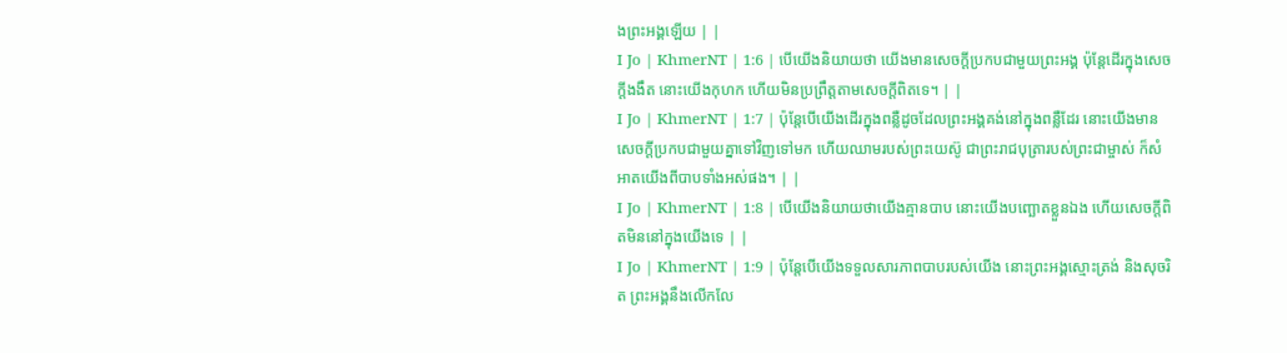ងព្រះអង្គឡើយ | |
I Jo | KhmerNT | 1:6 | បើយើងនិយាយថា យើងមានសេចក្ដីប្រកបជាមួយព្រះអង្គ ប៉ុន្ដែដើរក្នុងសេចក្ដីងងឹត នោះយើងកុហក ហើយមិនប្រព្រឹត្ដតាមសេចក្ដីពិតទេ។ | |
I Jo | KhmerNT | 1:7 | ប៉ុន្ដែបើយើងដើរក្នុងពន្លឺដូចដែលព្រះអង្គគង់នៅក្នុងពន្លឺដែរ នោះយើងមានសេចក្ដីប្រកបជាមួយគ្នាទៅវិញទៅមក ហើយឈាមរបស់ព្រះយេស៊ូ ជាព្រះរាជបុត្រារបស់ព្រះជាម្ចាស់ ក៏សំអាតយើងពីបាបទាំងអស់ផង។ | |
I Jo | KhmerNT | 1:8 | បើយើងនិយាយថាយើងគ្មានបាប នោះយើងបញ្ឆោតខ្លួនឯង ហើយសេចក្ដីពិតមិននៅក្នុងយើងទេ | |
I Jo | KhmerNT | 1:9 | ប៉ុន្ដែបើយើងទទួលសារភាពបាបរបស់យើង នោះព្រះអង្គស្មោះត្រង់ និងសុចរិត ព្រះអង្គនឹងលើកលែ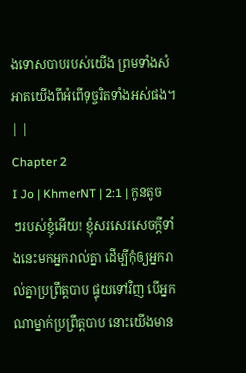ងទោសបាបរបស់យើង ព្រមទាំងសំអាតយើងពីអំពើទុច្ចរិតទាំងអស់ផង។ | |
Chapter 2
I Jo | KhmerNT | 2:1 | កូនតូចៗរបស់ខ្ញុំអើយ! ខ្ញុំសរសេរសេចក្ដីទាំងនេះមកអ្នករាល់គ្នា ដើម្បីកុំឲ្យអ្នករាល់គ្នាប្រព្រឹត្ដបាប ផ្ទុយទៅវិញ បើអ្នកណាម្នាក់ប្រព្រឹត្ដបាប នោះយើងមាន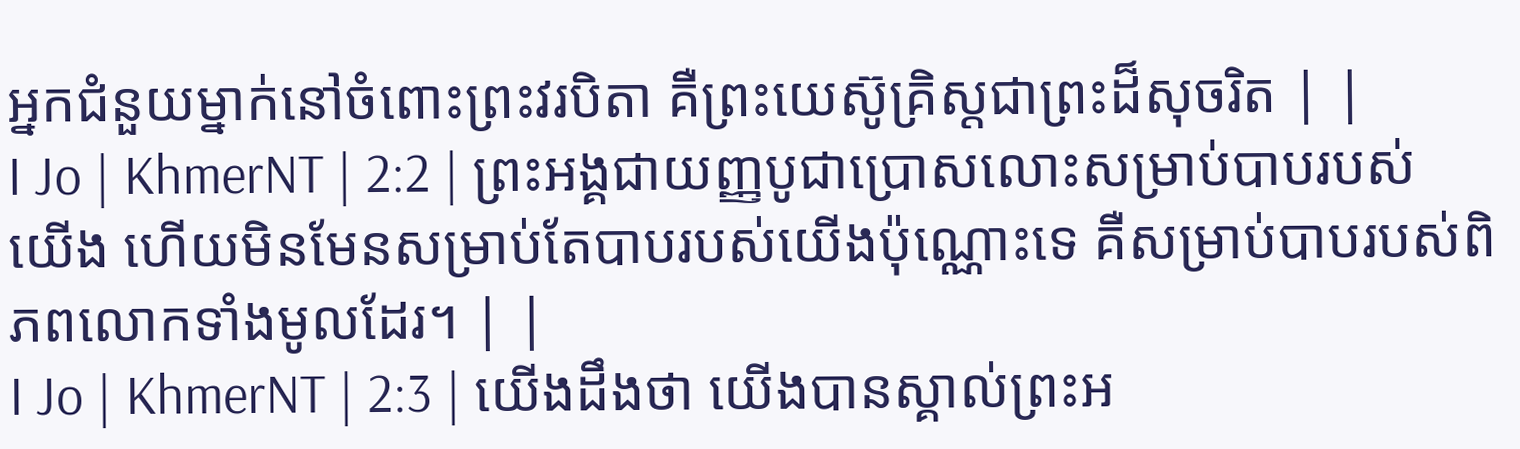អ្នកជំនួយម្នាក់នៅចំពោះព្រះវរបិតា គឺព្រះយេស៊ូគ្រិស្ដជាព្រះដ៏សុចរិត | |
I Jo | KhmerNT | 2:2 | ព្រះអង្គជាយញ្ញបូជាប្រោសលោះសម្រាប់បាបរបស់យើង ហើយមិនមែនសម្រាប់តែបាបរបស់យើងប៉ុណ្ណោះទេ គឺសម្រាប់បាបរបស់ពិភពលោកទាំងមូលដែរ។ | |
I Jo | KhmerNT | 2:3 | យើងដឹងថា យើងបានស្គាល់ព្រះអ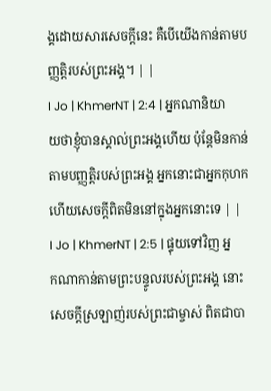ង្គដោយសារសេចក្ដីនេះ គឺបើយើងកាន់តាមបញ្ញត្ដិរបស់ព្រះអង្គ។ | |
I Jo | KhmerNT | 2:4 | អ្នកណានិយាយថាខ្ញុំបានស្គាល់ព្រះអង្គហើយ ប៉ុន្ដែមិនកាន់តាមបញ្ញត្ដិរបស់ព្រះអង្គ អ្នកនោះជាអ្នកកុហក ហើយសេចក្ដីពិតមិននៅក្នុងអ្នកនោះទេ | |
I Jo | KhmerNT | 2:5 | ផ្ទុយទៅវិញ អ្នកណាកាន់តាមព្រះបន្ទូលរបស់ព្រះអង្គ នោះសេចក្ដីស្រឡាញ់របស់ព្រះជាម្ចាស់ ពិតជាបា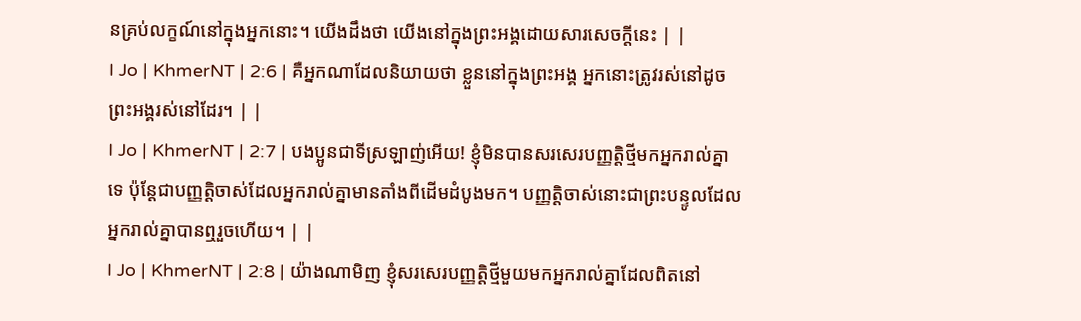នគ្រប់លក្ខណ៍នៅក្នុងអ្នកនោះ។ យើងដឹងថា យើងនៅក្នុងព្រះអង្គដោយសារសេចក្ដីនេះ | |
I Jo | KhmerNT | 2:6 | គឺអ្នកណាដែលនិយាយថា ខ្លួននៅក្នុងព្រះអង្គ អ្នកនោះត្រូវរស់នៅដូចព្រះអង្គរស់នៅដែរ។ | |
I Jo | KhmerNT | 2:7 | បងប្អូនជាទីស្រឡាញ់អើយ! ខ្ញុំមិនបានសរសេរបញ្ញត្ដិថ្មីមកអ្នករាល់គ្នាទេ ប៉ុន្ដែជាបញ្ញត្ដិចាស់ដែលអ្នករាល់គ្នាមានតាំងពីដើមដំបូងមក។ បញ្ញត្ដិចាស់នោះជាព្រះបន្ទូលដែលអ្នករាល់គ្នាបានឮរួចហើយ។ | |
I Jo | KhmerNT | 2:8 | យ៉ាងណាមិញ ខ្ញុំសរសេរបញ្ញត្ដិថ្មីមួយមកអ្នករាល់គ្នាដែលពិតនៅ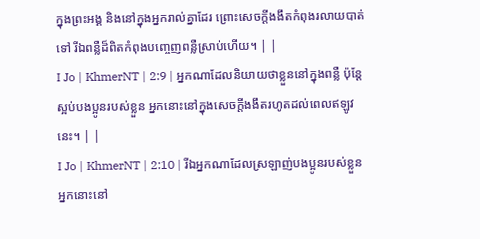ក្នុងព្រះអង្គ និងនៅក្នុងអ្នករាល់គ្នាដែរ ព្រោះសេចក្ដីងងឹតកំពុងរលាយបាត់ទៅ រីឯពន្លឺដ៏ពិតកំពុងបញ្ចេញពន្លឺស្រាប់ហើយ។ | |
I Jo | KhmerNT | 2:9 | អ្នកណាដែលនិយាយថាខ្លួននៅក្នុងពន្លឺ ប៉ុន្ដែស្អប់បងប្អូនរបស់ខ្លួន អ្នកនោះនៅក្នុងសេចក្ដីងងឹតរហូតដល់ពេលឥឡូវនេះ។ | |
I Jo | KhmerNT | 2:10 | រីឯអ្នកណាដែលស្រឡាញ់បងប្អូនរបស់ខ្លួន អ្នកនោះនៅ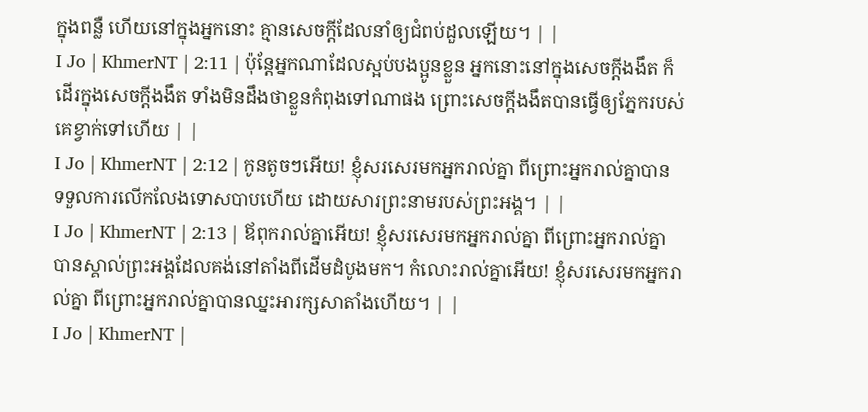ក្នុងពន្លឺ ហើយនៅក្នុងអ្នកនោះ គ្មានសេចក្តីដែលនាំឲ្យជំពប់ដួលឡើយ។ | |
I Jo | KhmerNT | 2:11 | ប៉ុន្ដែអ្នកណាដែលស្អប់បងប្អូនខ្លួន អ្នកនោះនៅក្នុងសេចក្ដីងងឹត ក៏ដើរក្នុងសេចក្ដីងងឹត ទាំងមិនដឹងថាខ្លួនកំពុងទៅណាផង ព្រោះសេចក្ដីងងឹតបានធ្វើឲ្យភ្នែករបស់គេខ្វាក់ទៅហើយ | |
I Jo | KhmerNT | 2:12 | កូនតូចៗអើយ! ខ្ញុំសរសេរមកអ្នករាល់គ្នា ពីព្រោះអ្នករាល់គ្នាបានទទួលការលើកលែងទោសបាបហើយ ដោយសារព្រះនាមរបស់ព្រះអង្គ។ | |
I Jo | KhmerNT | 2:13 | ឪពុករាល់គ្នាអើយ! ខ្ញុំសរសេរមកអ្នករាល់គ្នា ពីព្រោះអ្នករាល់គ្នាបានស្គាល់ព្រះអង្គដែលគង់នៅតាំងពីដើមដំបូងមក។ កំលោះរាល់គ្នាអើយ! ខ្ញុំសរសេរមកអ្នករាល់គ្នា ពីព្រោះអ្នករាល់គ្នាបានឈ្នះអារក្សសាតាំងហើយ។ | |
I Jo | KhmerNT |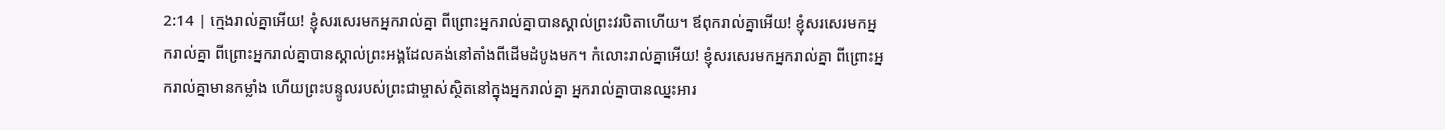2:14 | ក្មេងរាល់គ្នាអើយ! ខ្ញុំសរសេរមកអ្នករាល់គ្នា ពីព្រោះអ្នករាល់គ្នាបានស្គាល់ព្រះវរបិតាហើយ។ ឪពុករាល់គ្នាអើយ! ខ្ញុំសរសេរមកអ្នករាល់គ្នា ពីព្រោះអ្នករាល់គ្នាបានស្គាល់ព្រះអង្គដែលគង់នៅតាំងពីដើមដំបូងមក។ កំលោះរាល់គ្នាអើយ! ខ្ញុំសរសេរមកអ្នករាល់គ្នា ពីព្រោះអ្នករាល់គ្នាមានកម្លាំង ហើយព្រះបន្ទូលរបស់ព្រះជាម្ចាស់ស្ថិតនៅក្នុងអ្នករាល់គ្នា អ្នករាល់គ្នាបានឈ្នះអារ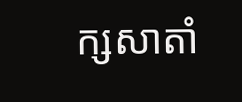ក្សសាតាំ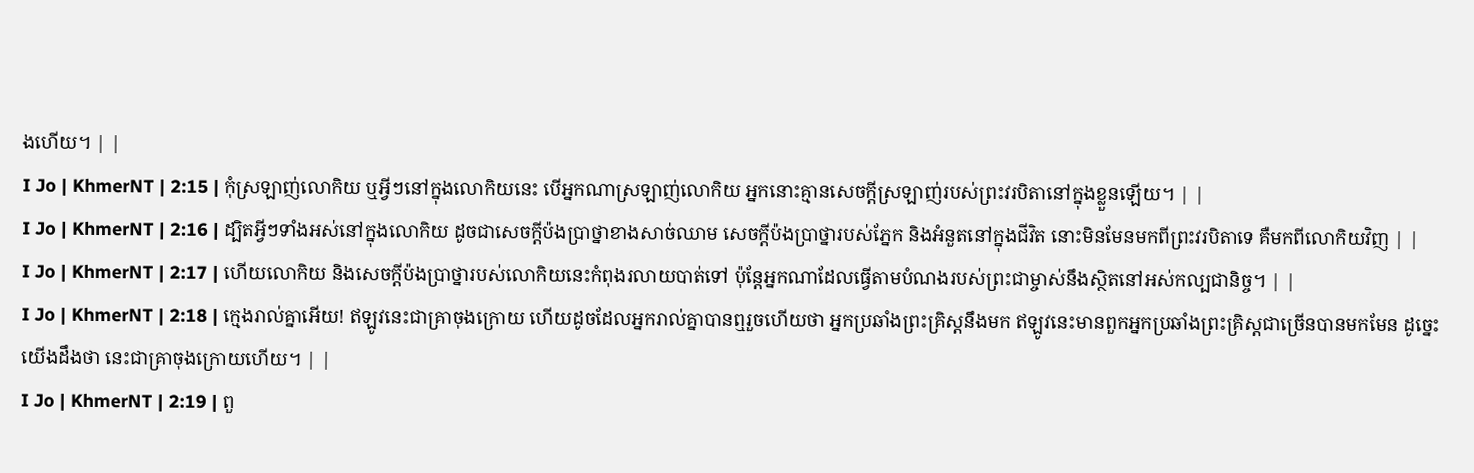ងហើយ។ | |
I Jo | KhmerNT | 2:15 | កុំស្រឡាញ់លោកិយ ឬអ្វីៗនៅក្នុងលោកិយនេះ បើអ្នកណាស្រឡាញ់លោកិយ អ្នកនោះគ្មានសេចក្ដីស្រឡាញ់របស់ព្រះវរបិតានៅក្នុងខ្លួនឡើយ។ | |
I Jo | KhmerNT | 2:16 | ដ្បិតអ្វីៗទាំងអស់នៅក្នុងលោកិយ ដូចជាសេចក្ដីប៉ងប្រាថ្នាខាងសាច់ឈាម សេចក្ដីប៉ងប្រាថ្នារបស់ភ្នែក និងអំនួតនៅក្នុងជីវិត នោះមិនមែនមកពីព្រះវរបិតាទេ គឺមកពីលោកិយវិញ | |
I Jo | KhmerNT | 2:17 | ហើយលោកិយ និងសេចក្ដីប៉ងប្រាថ្នារបស់លោកិយនេះកំពុងរលាយបាត់ទៅ ប៉ុន្ដែអ្នកណាដែលធ្វើតាមបំណងរបស់ព្រះជាម្ចាស់នឹងស្ថិតនៅអស់កល្បជានិច្ច។ | |
I Jo | KhmerNT | 2:18 | ក្មេងរាល់គ្នាអើយ! ឥឡូវនេះជាគ្រាចុងក្រោយ ហើយដូចដែលអ្នករាល់គ្នាបានឮរួចហើយថា អ្នកប្រឆាំងព្រះគ្រិស្ដនឹងមក ឥឡូវនេះមានពួកអ្នកប្រឆាំងព្រះគ្រិស្ដជាច្រើនបានមកមែន ដូច្នេះយើងដឹងថា នេះជាគ្រាចុងក្រោយហើយ។ | |
I Jo | KhmerNT | 2:19 | ពួ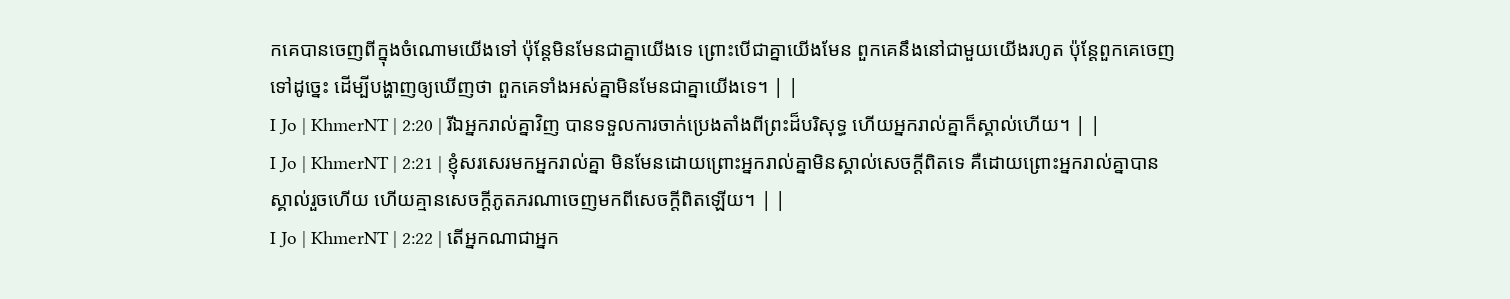កគេបានចេញពីក្នុងចំណោមយើងទៅ ប៉ុន្ដែមិនមែនជាគ្នាយើងទេ ព្រោះបើជាគ្នាយើងមែន ពួកគេនឹងនៅជាមួយយើងរហូត ប៉ុន្ដែពួកគេចេញទៅដូច្នេះ ដើម្បីបង្ហាញឲ្យឃើញថា ពួកគេទាំងអស់គ្នាមិនមែនជាគ្នាយើងទេ។ | |
I Jo | KhmerNT | 2:20 | រីឯអ្នករាល់គ្នាវិញ បានទទួលការចាក់ប្រេងតាំងពីព្រះដ៏បរិសុទ្ធ ហើយអ្នករាល់គ្នាក៏ស្គាល់ហើយ។ | |
I Jo | KhmerNT | 2:21 | ខ្ញុំសរសេរមកអ្នករាល់គ្នា មិនមែនដោយព្រោះអ្នករាល់គ្នាមិនស្គាល់សេចក្ដីពិតទេ គឺដោយព្រោះអ្នករាល់គ្នាបានស្គាល់រួចហើយ ហើយគ្មានសេចក្ដីភូតភរណាចេញមកពីសេចក្ដីពិតឡើយ។ | |
I Jo | KhmerNT | 2:22 | តើអ្នកណាជាអ្នក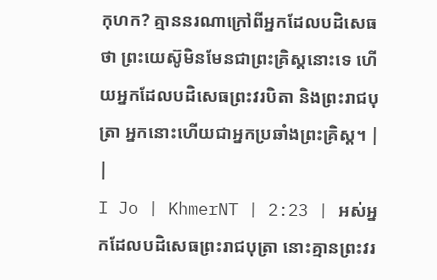កុហក? គ្មាននរណាក្រៅពីអ្នកដែលបដិសេធថា ព្រះយេស៊ូមិនមែនជាព្រះគ្រិស្ដនោះទេ ហើយអ្នកដែលបដិសេធព្រះវរបិតា និងព្រះរាជបុត្រា អ្នកនោះហើយជាអ្នកប្រឆាំងព្រះគ្រិស្ដ។ | |
I Jo | KhmerNT | 2:23 | អស់អ្នកដែលបដិសេធព្រះរាជបុត្រា នោះគ្មានព្រះវរ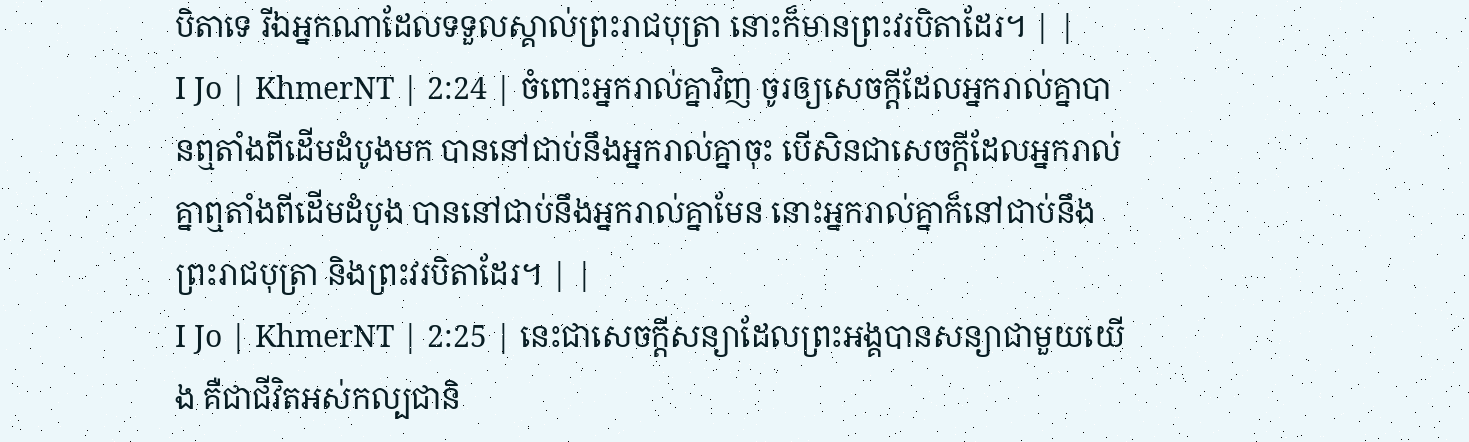បិតាទេ រីឯអ្នកណាដែលទទួលស្គាល់ព្រះរាជបុត្រា នោះក៏មានព្រះវរបិតាដែរ។ | |
I Jo | KhmerNT | 2:24 | ចំពោះអ្នករាល់គ្នាវិញ ចូរឲ្យសេចក្ដីដែលអ្នករាល់គ្នាបានឮតាំងពីដើមដំបូងមក បាននៅជាប់នឹងអ្នករាល់គ្នាចុះ បើសិនជាសេចក្ដីដែលអ្នករាល់គ្នាឮតាំងពីដើមដំបូង បាននៅជាប់នឹងអ្នករាល់គ្នាមែន នោះអ្នករាល់គ្នាក៏នៅជាប់នឹងព្រះរាជបុត្រា និងព្រះវរបិតាដែរ។ | |
I Jo | KhmerNT | 2:25 | នេះជាសេចក្ដីសន្យាដែលព្រះអង្គបានសន្យាជាមួយយើង គឺជាជីវិតអស់កល្បជានិ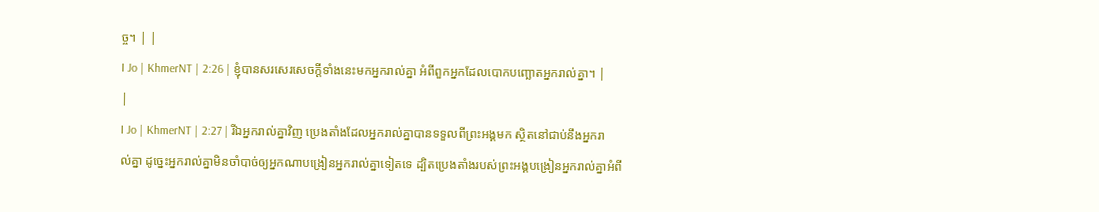ច្ច។ | |
I Jo | KhmerNT | 2:26 | ខ្ញុំបានសរសេរសេចក្ដីទាំងនេះមកអ្នករាល់គ្នា អំពីពួកអ្នកដែលបោកបញ្ឆោតអ្នករាល់គ្នា។ | |
I Jo | KhmerNT | 2:27 | រីឯអ្នករាល់គ្នាវិញ ប្រេងតាំងដែលអ្នករាល់គ្នាបានទទួលពីព្រះអង្គមក ស្ថិតនៅជាប់នឹងអ្នករាល់គ្នា ដូច្នេះអ្នករាល់គ្នាមិនចាំបាច់ឲ្យអ្នកណាបង្រៀនអ្នករាល់គ្នាទៀតទេ ដ្បិតប្រេងតាំងរបស់ព្រះអង្គបង្រៀនអ្នករាល់គ្នាអំពី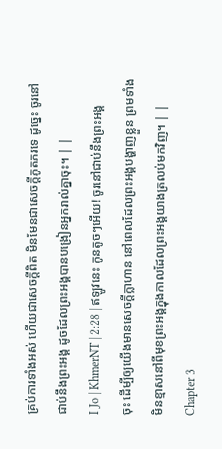គ្រប់ការទាំងអស់ ហើយជាសេចក្ដីពិត មិនមែនជាសេចក្ដីភូតភរទេ ដូច្នេះ ចូរនៅជាប់នឹងព្រះអង្គ ដូចដែលព្រះអង្គបានបង្រៀនអ្នករាល់គ្នាចុះ។ | |
I Jo | KhmerNT | 2:28 | ឥឡូវនេះ កូនតូចៗអើយ! ចូរនៅជាប់នឹងព្រះអង្គចុះ ដើម្បីឲ្យយើងមានសេចក្ដីក្លាហាន នៅពេលដែលព្រះអង្គបង្ហាញខ្លួន ព្រមទាំងមិនខ្មាសនៅពីមុខព្រះអង្គក្នុងកាលដែលព្រះអង្គយាងត្រលប់មកវិញ។ | |
Chapter 3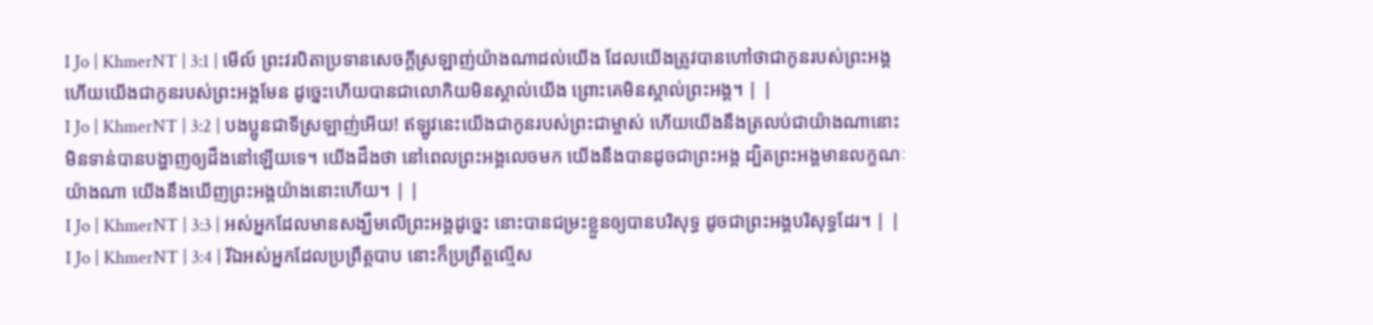I Jo | KhmerNT | 3:1 | មើល៍ ព្រះវរបិតាប្រទានសេចក្ដីស្រឡាញ់យ៉ាងណាដល់យើង ដែលយើងត្រូវបានហៅថាជាកូនរបស់ព្រះអង្គ ហើយយើងជាកូនរបស់ព្រះអង្គមែន ដូច្នេះហើយបានជាលោកិយមិនស្គាល់យើង ព្រោះគេមិនស្គាល់ព្រះអង្គ។ | |
I Jo | KhmerNT | 3:2 | បងប្អូនជាទីស្រឡាញ់អើយ! ឥឡូវនេះយើងជាកូនរបស់ព្រះជាម្ចាស់ ហើយយើងនឹងត្រលប់ជាយ៉ាងណានោះ មិនទាន់បានបង្ហាញឲ្យដឹងនៅឡើយទេ។ យើងដឹងថា នៅពេលព្រះអង្គលេចមក យើងនឹងបានដូចជាព្រះអង្គ ដ្បិតព្រះអង្គមានលក្ខណៈយ៉ាងណា យើងនឹងឃើញព្រះអង្គយ៉ាងនោះហើយ។ | |
I Jo | KhmerNT | 3:3 | អស់អ្នកដែលមានសង្ឃឹមលើព្រះអង្គដូច្នេះ នោះបានជម្រះខ្លួនឲ្យបានបរិសុទ្ធ ដូចជាព្រះអង្គបរិសុទ្ធដែរ។ | |
I Jo | KhmerNT | 3:4 | រីឯអស់អ្នកដែលប្រព្រឹត្ដបាប នោះក៏ប្រព្រឹត្ដល្មើស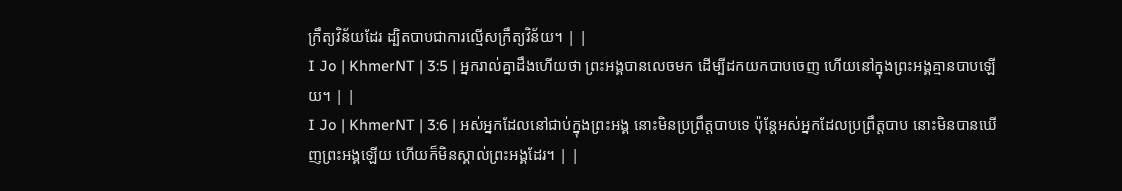ក្រឹត្យវិន័យដែរ ដ្បិតបាបជាការល្មើសក្រឹត្យវិន័យ។ | |
I Jo | KhmerNT | 3:5 | អ្នករាល់គ្នាដឹងហើយថា ព្រះអង្គបានលេចមក ដើម្បីដកយកបាបចេញ ហើយនៅក្នុងព្រះអង្គគ្មានបាបឡើយ។ | |
I Jo | KhmerNT | 3:6 | អស់អ្នកដែលនៅជាប់ក្នុងព្រះអង្គ នោះមិនប្រព្រឹត្ដបាបទេ ប៉ុន្ដែអស់អ្នកដែលប្រព្រឹត្ដបាប នោះមិនបានឃើញព្រះអង្គឡើយ ហើយក៏មិនស្គាល់ព្រះអង្គដែរ។ | |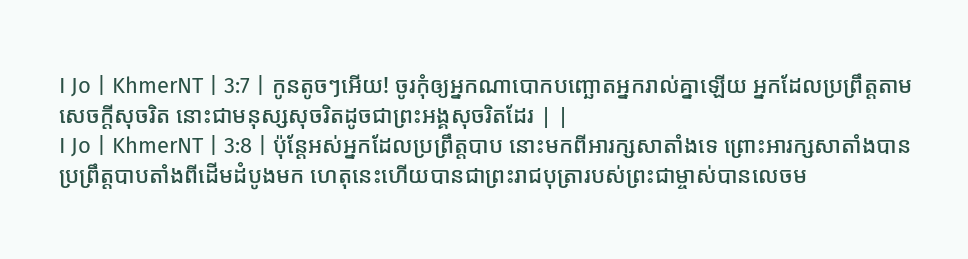I Jo | KhmerNT | 3:7 | កូនតូចៗអើយ! ចូរកុំឲ្យអ្នកណាបោកបញ្ឆោតអ្នករាល់គ្នាឡើយ អ្នកដែលប្រព្រឹត្ដតាមសេចក្ដីសុចរិត នោះជាមនុស្សសុចរិតដូចជាព្រះអង្គសុចរិតដែរ | |
I Jo | KhmerNT | 3:8 | ប៉ុន្ដែអស់អ្នកដែលប្រព្រឹត្ដបាប នោះមកពីអារក្សសាតាំងទេ ព្រោះអារក្សសាតាំងបានប្រព្រឹត្ដបាបតាំងពីដើមដំបូងមក ហេតុនេះហើយបានជាព្រះរាជបុត្រារបស់ព្រះជាម្ចាស់បានលេចម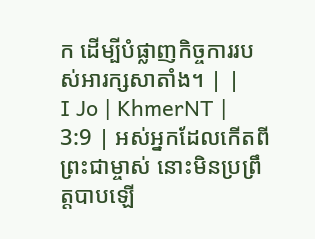ក ដើម្បីបំផ្លាញកិច្ចការរបស់អារក្សសាតាំង។ | |
I Jo | KhmerNT | 3:9 | អស់អ្នកដែលកើតពីព្រះជាម្ចាស់ នោះមិនប្រព្រឹត្ដបាបឡើ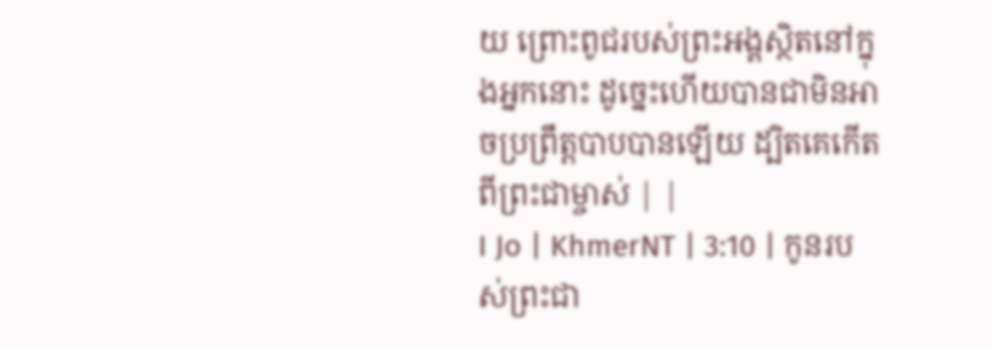យ ព្រោះពូជរបស់ព្រះអង្គស្ថិតនៅក្នុងអ្នកនោះ ដូច្នេះហើយបានជាមិនអាចប្រព្រឹត្ដបាបបានឡើយ ដ្បិតគេកើតពីព្រះជាម្ចាស់ | |
I Jo | KhmerNT | 3:10 | កូនរបស់ព្រះជា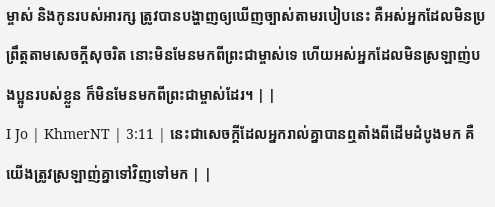ម្ចាស់ និងកូនរបស់អារក្ស ត្រូវបានបង្ហាញឲ្យឃើញច្បាស់តាមរបៀបនេះ គឺអស់អ្នកដែលមិនប្រព្រឹត្ដតាមសេចក្ដីសុចរិត នោះមិនមែនមកពីព្រះជាម្ចាស់ទេ ហើយអស់អ្នកដែលមិនស្រឡាញ់បងប្អូនរបស់ខ្លួន ក៏មិនមែនមកពីព្រះជាម្ចាស់ដែរ។ | |
I Jo | KhmerNT | 3:11 | នេះជាសេចក្ដីដែលអ្នករាល់គ្នាបានឮតាំងពីដើមដំបូងមក គឺយើងត្រូវស្រឡាញ់គ្នាទៅវិញទៅមក | |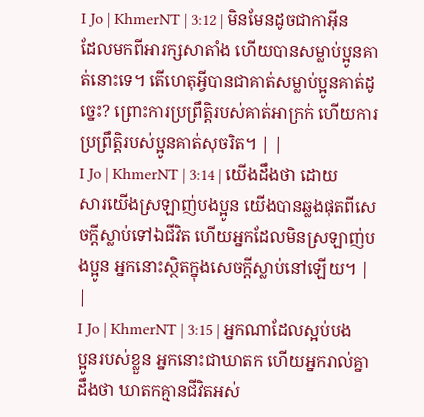I Jo | KhmerNT | 3:12 | មិនមែនដូចជាកាអ៊ីនដែលមកពីអារក្សសាតាំង ហើយបានសម្លាប់ប្អូនគាត់នោះទេ។ តើហេតុអ្វីបានជាគាត់សម្លាប់ប្អូនគាត់ដូច្នេះ? ព្រោះការប្រព្រឹត្ដិរបស់គាត់អាក្រក់ ហើយការប្រព្រឹត្ដិរបស់ប្អូនគាត់សុចរិត។ | |
I Jo | KhmerNT | 3:14 | យើងដឹងថា ដោយសារយើងស្រឡាញ់បងប្អូន យើងបានឆ្លងផុតពីសេចក្ដីស្លាប់ទៅឯជីវិត ហើយអ្នកដែលមិនស្រឡាញ់បងប្អូន អ្នកនោះស្ថិតក្នុងសេចក្ដីស្លាប់នៅឡើយ។ | |
I Jo | KhmerNT | 3:15 | អ្នកណាដែលស្អប់បងប្អូនរបស់ខ្លួន អ្នកនោះជាឃាតក ហើយអ្នករាល់គ្នាដឹងថា ឃាតកគ្មានជីវិតអស់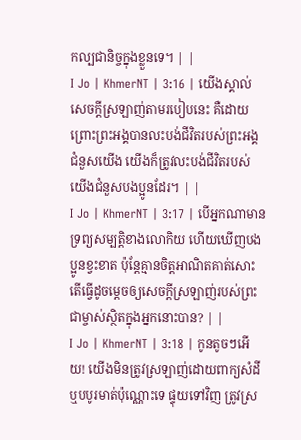កល្បជានិច្ចក្នុងខ្លួនទេ។ | |
I Jo | KhmerNT | 3:16 | យើងស្គាល់សេចក្ដីស្រឡាញ់តាមរបៀបនេះ គឺដោយព្រោះព្រះអង្គបានលះបង់ជីវិតរបស់ព្រះអង្គជំនួសយើង យើងក៏ត្រូវលះបង់ជីវិតរបស់យើងជំនួសបងប្អូនដែរ។ | |
I Jo | KhmerNT | 3:17 | បើអ្នកណាមានទ្រព្យសម្បត្តិខាងលោកិយ ហើយឃើញបងប្អូនខ្វះខាត ប៉ុន្ដែគ្មានចិត្ដអាណិតគាត់សោះ តើធ្វើដូចម្ដេចឲ្យសេចក្ដីស្រឡាញ់របស់ព្រះជាម្ចាស់ស្ថិតក្នុងអ្នកនោះបាន? | |
I Jo | KhmerNT | 3:18 | កូនតូចៗអើយ! យើងមិនត្រូវស្រឡាញ់ដោយពាក្យសំដី ឬបបូរមាត់ប៉ុណ្ណោះទេ ផ្ទុយទៅវិញ ត្រូវស្រ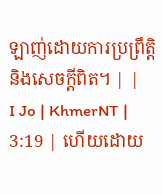ឡាញ់ដោយការប្រព្រឹត្ដិ និងសេចក្ដីពិត។ | |
I Jo | KhmerNT | 3:19 | ហើយដោយ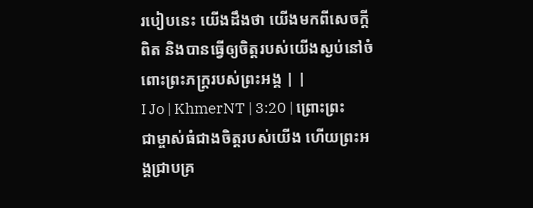របៀបនេះ យើងដឹងថា យើងមកពីសេចក្ដីពិត និងបានធ្វើឲ្យចិត្តរបស់យើងស្ងប់នៅចំពោះព្រះភក្ដ្ររបស់ព្រះអង្គ | |
I Jo | KhmerNT | 3:20 | ព្រោះព្រះជាម្ចាស់ធំជាងចិត្ដរបស់យើង ហើយព្រះអង្គជ្រាបគ្រ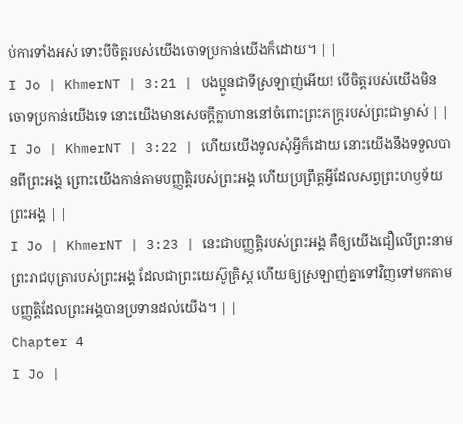ប់ការទាំងអស់ ទោះបីចិត្ដរបស់យើងចោទប្រកាន់យើងក៏ដោយ។ | |
I Jo | KhmerNT | 3:21 | បងប្អូនជាទីស្រឡាញ់អើយ! បើចិត្ដរបស់យើងមិនចោទប្រកាន់យើងទេ នោះយើងមានសេចក្ដីក្លាហាននៅចំពោះព្រះភក្ដ្ររបស់ព្រះជាម្ចាស់ | |
I Jo | KhmerNT | 3:22 | ហើយយើងទូលសុំអ្វីក៏ដោយ នោះយើងនឹងទទួលបានពីព្រះអង្គ ព្រោះយើងកាន់តាមបញ្ញត្ដិរបស់ព្រះអង្គ ហើយប្រព្រឹត្ដអ្វីដែលសព្វព្រះហឫទ័យព្រះអង្គ | |
I Jo | KhmerNT | 3:23 | នេះជាបញ្ញត្ដិរបស់ព្រះអង្គ គឺឲ្យយើងជឿលើព្រះនាមព្រះរាជបុត្រារបស់ព្រះអង្គ ដែលជាព្រះយេស៊ូគ្រិស្ដ ហើយឲ្យស្រឡាញ់គ្នាទៅវិញទៅមកតាមបញ្ញត្ដិដែលព្រះអង្គបានប្រទានដល់យើង។ | |
Chapter 4
I Jo |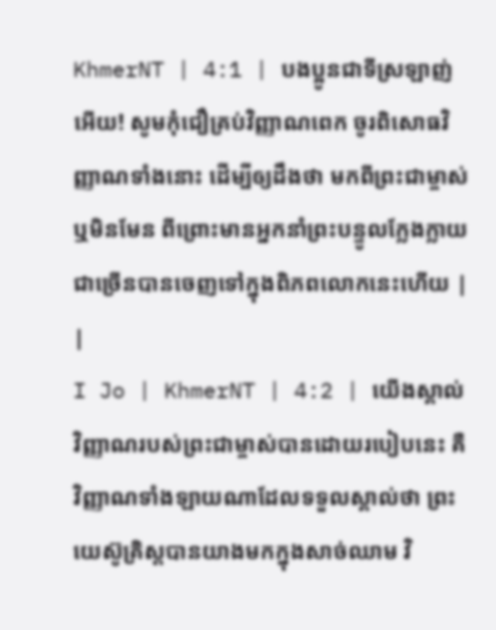KhmerNT | 4:1 | បងប្អូនជាទីស្រឡាញ់អើយ! សូមកុំជឿគ្រប់វិញ្ញាណពេក ចូរពិសោធវិញ្ញាណទាំងនោះ ដើម្បីឲ្យដឹងថា មកពីព្រះជាម្ចាស់ ឬមិនមែន ពីព្រោះមានអ្នកនាំព្រះបន្ទូលក្លែងក្លាយជាច្រើនបានចេញទៅក្នុងពិភពលោកនេះហើយ | |
I Jo | KhmerNT | 4:2 | យើងស្គាល់វិញ្ញាណរបស់ព្រះជាម្ចាស់បានដោយរបៀបនេះ គឺវិញ្ញាណទាំងឡាយណាដែលទទួលស្គាល់ថា ព្រះយេស៊ូគ្រិស្ដបានយាងមកក្នុងសាច់ឈាម វិ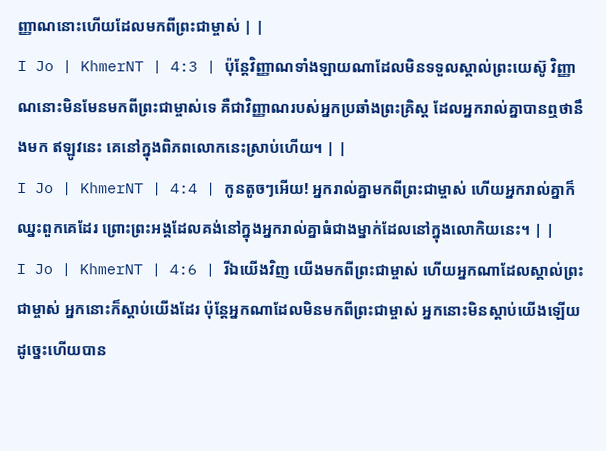ញ្ញាណនោះហើយដែលមកពីព្រះជាម្ចាស់ | |
I Jo | KhmerNT | 4:3 | ប៉ុន្ដែវិញ្ញាណទាំងឡាយណាដែលមិនទទួលស្គាល់ព្រះយេស៊ូ វិញ្ញាណនោះមិនមែនមកពីព្រះជាម្ចាស់ទេ គឺជាវិញ្ញាណរបស់អ្នកប្រឆាំងព្រះគ្រិស្ដ ដែលអ្នករាល់គ្នាបានឮថានឹងមក ឥឡូវនេះ គេនៅក្នុងពិភពលោកនេះស្រាប់ហើយ។ | |
I Jo | KhmerNT | 4:4 | កូនតូចៗអើយ! អ្នករាល់គ្នាមកពីព្រះជាម្ចាស់ ហើយអ្នករាល់គ្នាក៏ឈ្នះពួកគេដែរ ព្រោះព្រះអង្គដែលគង់នៅក្នុងអ្នករាល់គ្នាធំជាងម្នាក់ដែលនៅក្នុងលោកិយនេះ។ | |
I Jo | KhmerNT | 4:6 | រីឯយើងវិញ យើងមកពីព្រះជាម្ចាស់ ហើយអ្នកណាដែលស្គាល់ព្រះជាម្ចាស់ អ្នកនោះក៏ស្ដាប់យើងដែរ ប៉ុន្ដែអ្នកណាដែលមិនមកពីព្រះជាម្ចាស់ អ្នកនោះមិនស្ដាប់យើងឡើយ ដូច្នេះហើយបាន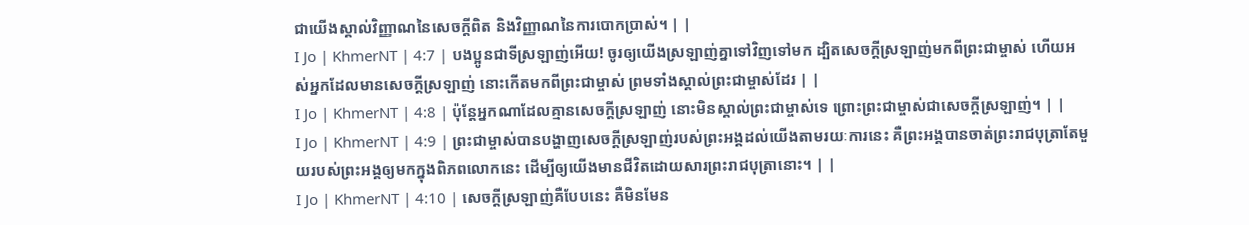ជាយើងស្គាល់វិញ្ញាណនៃសេចក្ដីពិត និងវិញ្ញាណនៃការបោកប្រាស់។ | |
I Jo | KhmerNT | 4:7 | បងប្អូនជាទីស្រឡាញ់អើយ! ចូរឲ្យយើងស្រឡាញ់គ្នាទៅវិញទៅមក ដ្បិតសេចក្ដីស្រឡាញ់មកពីព្រះជាម្ចាស់ ហើយអស់អ្នកដែលមានសេចក្ដីស្រឡាញ់ នោះកើតមកពីព្រះជាម្ចាស់ ព្រមទាំងស្គាល់ព្រះជាម្ចាស់ដែរ | |
I Jo | KhmerNT | 4:8 | ប៉ុន្ដែអ្នកណាដែលគ្មានសេចក្ដីស្រឡាញ់ នោះមិនស្គាល់ព្រះជាម្ចាស់ទេ ព្រោះព្រះជាម្ចាស់ជាសេចក្ដីស្រឡាញ់។ | |
I Jo | KhmerNT | 4:9 | ព្រះជាម្ចាស់បានបង្ហាញសេចក្ដីស្រឡាញ់របស់ព្រះអង្គដល់យើងតាមរយៈការនេះ គឺព្រះអង្គបានចាត់ព្រះរាជបុត្រាតែមួយរបស់ព្រះអង្គឲ្យមកក្នុងពិភពលោកនេះ ដើម្បីឲ្យយើងមានជីវិតដោយសារព្រះរាជបុត្រានោះ។ | |
I Jo | KhmerNT | 4:10 | សេចក្ដីស្រឡាញ់គឺបែបនេះ គឺមិនមែន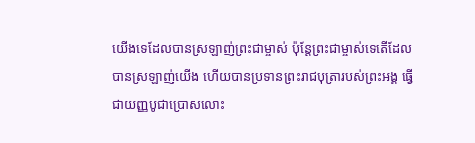យើងទេដែលបានស្រឡាញ់ព្រះជាម្ចាស់ ប៉ុន្ដែព្រះជាម្ចាស់ទេតើដែលបានស្រឡាញ់យើង ហើយបានប្រទានព្រះរាជបុត្រារបស់ព្រះអង្គ ធ្វើជាយញ្ញបូជាប្រោសលោះ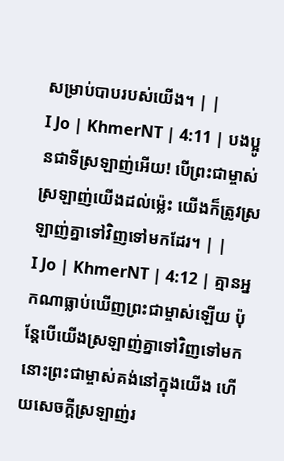សម្រាប់បាបរបស់យើង។ | |
I Jo | KhmerNT | 4:11 | បងប្អូនជាទីស្រឡាញ់អើយ! បើព្រះជាម្ចាស់ស្រឡាញ់យើងដល់ម្ល៉េះ យើងក៏ត្រូវស្រឡាញ់គ្នាទៅវិញទៅមកដែរ។ | |
I Jo | KhmerNT | 4:12 | គ្មានអ្នកណាធ្លាប់ឃើញព្រះជាម្ចាស់ឡើយ ប៉ុន្ដែបើយើងស្រឡាញ់គ្នាទៅវិញទៅមក នោះព្រះជាម្ចាស់គង់នៅក្នុងយើង ហើយសេចក្ដីស្រឡាញ់រ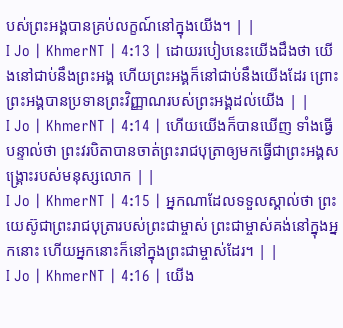បស់ព្រះអង្គបានគ្រប់លក្ខណ៍នៅក្នុងយើង។ | |
I Jo | KhmerNT | 4:13 | ដោយរបៀបនេះយើងដឹងថា យើងនៅជាប់នឹងព្រះអង្គ ហើយព្រះអង្គក៏នៅជាប់នឹងយើងដែរ ព្រោះព្រះអង្គបានប្រទានព្រះវិញ្ញាណរបស់ព្រះអង្គដល់យើង | |
I Jo | KhmerNT | 4:14 | ហើយយើងក៏បានឃើញ ទាំងធ្វើបន្ទាល់ថា ព្រះវរបិតាបានចាត់ព្រះរាជបុត្រាឲ្យមកធ្វើជាព្រះអង្គសង្គ្រោះរបស់មនុស្សលោក | |
I Jo | KhmerNT | 4:15 | អ្នកណាដែលទទួលស្គាល់ថា ព្រះយេស៊ូជាព្រះរាជបុត្រារបស់ព្រះជាម្ចាស់ ព្រះជាម្ចាស់គង់នៅក្នុងអ្នកនោះ ហើយអ្នកនោះក៏នៅក្នុងព្រះជាម្ចាស់ដែរ។ | |
I Jo | KhmerNT | 4:16 | យើង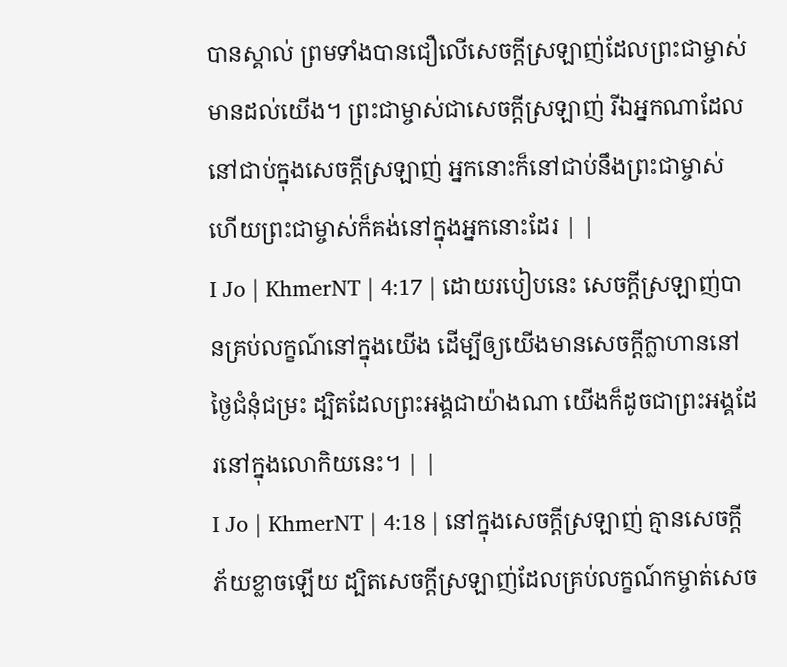បានស្គាល់ ព្រមទាំងបានជឿលើសេចក្ដីស្រឡាញ់ដែលព្រះជាម្ចាស់មានដល់យើង។ ព្រះជាម្ចាស់ជាសេចក្ដីស្រឡាញ់ រីឯអ្នកណាដែលនៅជាប់ក្នុងសេចក្ដីស្រឡាញ់ អ្នកនោះក៏នៅជាប់នឹងព្រះជាម្ចាស់ ហើយព្រះជាម្ចាស់ក៏គង់នៅក្នុងអ្នកនោះដែរ | |
I Jo | KhmerNT | 4:17 | ដោយរបៀបនេះ សេចក្ដីស្រឡាញ់បានគ្រប់លក្ខណ៍នៅក្នុងយើង ដើម្បីឲ្យយើងមានសេចក្ដីក្លាហាននៅថ្ងៃជំនុំជម្រះ ដ្បិតដែលព្រះអង្គជាយ៉ាងណា យើងក៏ដូចជាព្រះអង្គដែរនៅក្នុងលោកិយនេះ។ | |
I Jo | KhmerNT | 4:18 | នៅក្នុងសេចក្ដីស្រឡាញ់ គ្មានសេចក្ដីភ័យខ្លាចឡើយ ដ្បិតសេចក្ដីស្រឡាញ់ដែលគ្រប់លក្ខណ៍កម្ចាត់សេច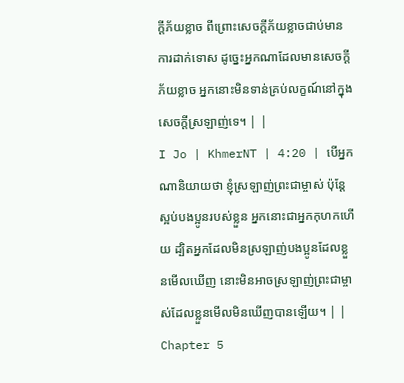ក្ដីភ័យខ្លាច ពីព្រោះសេចក្ដីភ័យខ្លាចជាប់មានការដាក់ទោស ដូច្នេះអ្នកណាដែលមានសេចក្ដីភ័យខ្លាច អ្នកនោះមិនទាន់គ្រប់លក្ខណ៍នៅក្នុងសេចក្ដីស្រឡាញ់ទេ។ | |
I Jo | KhmerNT | 4:20 | បើអ្នកណានិយាយថា ខ្ញុំស្រឡាញ់ព្រះជាម្ចាស់ ប៉ុន្ដែស្អប់បងប្អូនរបស់ខ្លួន អ្នកនោះជាអ្នកកុហកហើយ ដ្បិតអ្នកដែលមិនស្រឡាញ់បងប្អូនដែលខ្លួនមើលឃើញ នោះមិនអាចស្រឡាញ់ព្រះជាម្ចាស់ដែលខ្លួនមើលមិនឃើញបានឡើយ។ | |
Chapter 5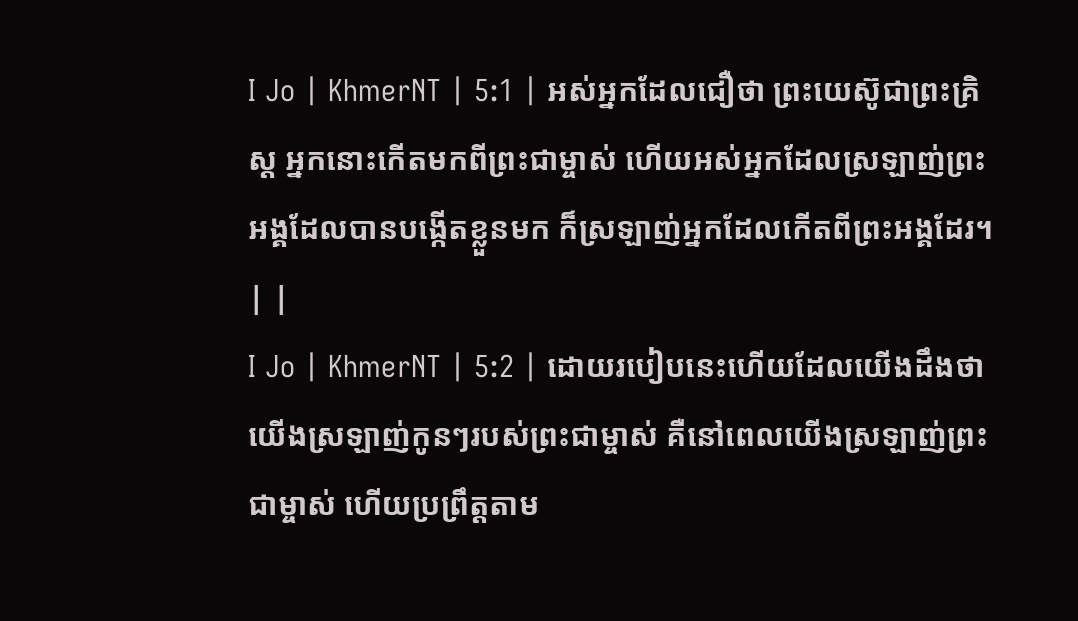I Jo | KhmerNT | 5:1 | អស់អ្នកដែលជឿថា ព្រះយេស៊ូជាព្រះគ្រិស្ដ អ្នកនោះកើតមកពីព្រះជាម្ចាស់ ហើយអស់អ្នកដែលស្រឡាញ់ព្រះអង្គដែលបានបង្កើតខ្លួនមក ក៏ស្រឡាញ់អ្នកដែលកើតពីព្រះអង្គដែរ។ | |
I Jo | KhmerNT | 5:2 | ដោយរបៀបនេះហើយដែលយើងដឹងថា យើងស្រឡាញ់កូនៗរបស់ព្រះជាម្ចាស់ គឺនៅពេលយើងស្រឡាញ់ព្រះជាម្ចាស់ ហើយប្រព្រឹត្ដតាម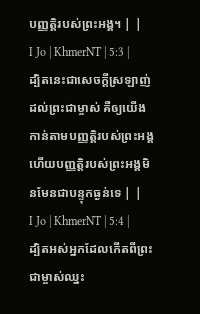បញ្ញត្ដិរបស់ព្រះអង្គ។ | |
I Jo | KhmerNT | 5:3 | ដ្បិតនេះជាសេចក្ដីស្រឡាញ់ដល់ព្រះជាម្ចាស់ គឺឲ្យយើងកាន់តាមបញ្ញត្ដិរបស់ព្រះអង្គ ហើយបញ្ញត្ដិរបស់ព្រះអង្គមិនមែនជាបន្ទុកធ្ងន់ទេ | |
I Jo | KhmerNT | 5:4 | ដ្បិតអស់អ្នកដែលកើតពីព្រះជាម្ចាស់ឈ្នះ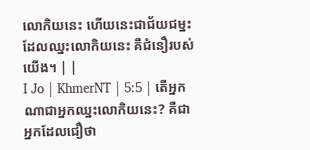លោកិយនេះ ហើយនេះជាជ័យជម្នះដែលឈ្នះលោកិយនេះ គឺជំនឿរបស់យើង។ | |
I Jo | KhmerNT | 5:5 | តើអ្នកណាជាអ្នកឈ្នះលោកិយនេះ? គឺជាអ្នកដែលជឿថា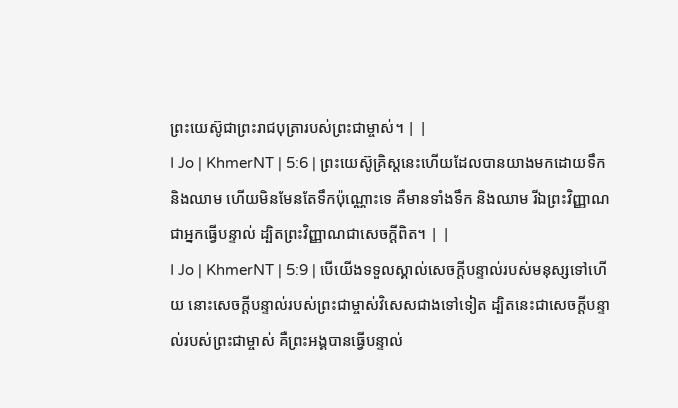ព្រះយេស៊ូជាព្រះរាជបុត្រារបស់ព្រះជាម្ចាស់។ | |
I Jo | KhmerNT | 5:6 | ព្រះយេស៊ូគ្រិស្ដនេះហើយដែលបានយាងមកដោយទឹក និងឈាម ហើយមិនមែនតែទឹកប៉ុណ្ណោះទេ គឺមានទាំងទឹក និងឈាម រីឯព្រះវិញ្ញាណជាអ្នកធ្វើបន្ទាល់ ដ្បិតព្រះវិញ្ញាណជាសេចក្ដីពិត។ | |
I Jo | KhmerNT | 5:9 | បើយើងទទួលស្គាល់សេចក្ដីបន្ទាល់របស់មនុស្សទៅហើយ នោះសេចក្ដីបន្ទាល់របស់ព្រះជាម្ចាស់វិសេសជាងទៅទៀត ដ្បិតនេះជាសេចក្ដីបន្ទាល់របស់ព្រះជាម្ចាស់ គឺព្រះអង្គបានធ្វើបន្ទាល់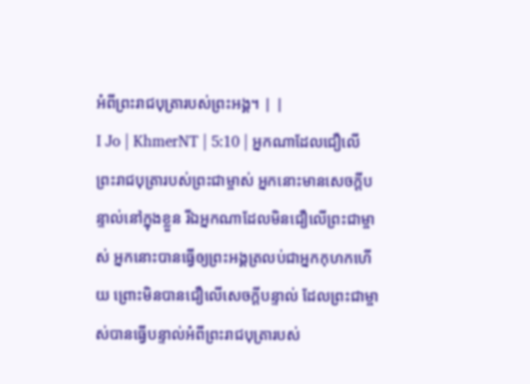អំពីព្រះរាជបុត្រារបស់ព្រះអង្គ។ | |
I Jo | KhmerNT | 5:10 | អ្នកណាដែលជឿលើព្រះរាជបុត្រារបស់ព្រះជាម្ចាស់ អ្នកនោះមានសេចក្ដីបន្ទាល់នៅក្នុងខ្លួន រីឯអ្នកណាដែលមិនជឿលើព្រះជាម្ចាស់ អ្នកនោះបានធ្វើឲ្យព្រះអង្គត្រលប់ជាអ្នកកុហកហើយ ព្រោះមិនបានជឿលើសេចក្ដីបន្ទាល់ ដែលព្រះជាម្ចាស់បានធ្វើបន្ទាល់អំពីព្រះរាជបុត្រារបស់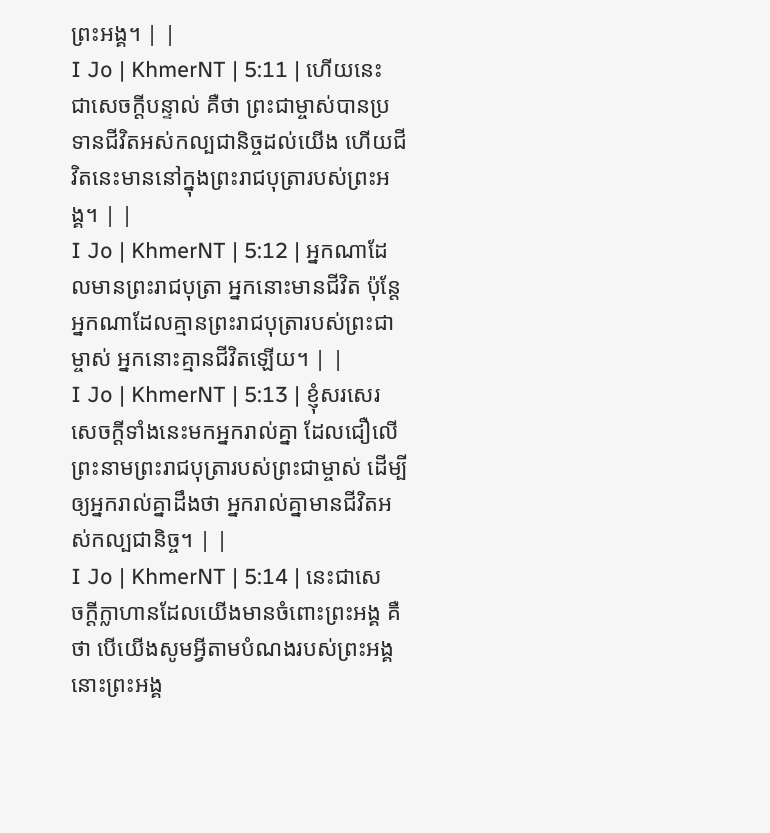ព្រះអង្គ។ | |
I Jo | KhmerNT | 5:11 | ហើយនេះជាសេចក្ដីបន្ទាល់ គឺថា ព្រះជាម្ចាស់បានប្រទានជីវិតអស់កល្បជានិច្ចដល់យើង ហើយជីវិតនេះមាននៅក្នុងព្រះរាជបុត្រារបស់ព្រះអង្គ។ | |
I Jo | KhmerNT | 5:12 | អ្នកណាដែលមានព្រះរាជបុត្រា អ្នកនោះមានជីវិត ប៉ុន្ដែអ្នកណាដែលគ្មានព្រះរាជបុត្រារបស់ព្រះជាម្ចាស់ អ្នកនោះគ្មានជីវិតឡើយ។ | |
I Jo | KhmerNT | 5:13 | ខ្ញុំសរសេរសេចក្ដីទាំងនេះមកអ្នករាល់គ្នា ដែលជឿលើព្រះនាមព្រះរាជបុត្រារបស់ព្រះជាម្ចាស់ ដើម្បីឲ្យអ្នករាល់គ្នាដឹងថា អ្នករាល់គ្នាមានជីវិតអស់កល្បជានិច្ច។ | |
I Jo | KhmerNT | 5:14 | នេះជាសេចក្ដីក្លាហានដែលយើងមានចំពោះព្រះអង្គ គឺថា បើយើងសូមអ្វីតាមបំណងរបស់ព្រះអង្គ នោះព្រះអង្គ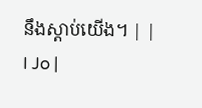នឹងស្ដាប់យើង។ | |
I Jo |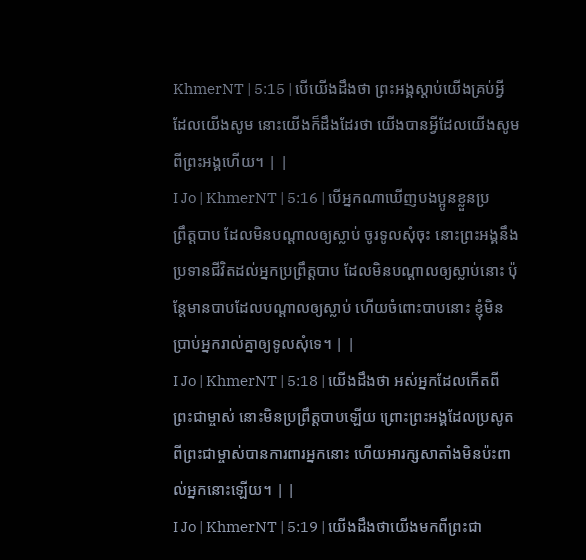KhmerNT | 5:15 | បើយើងដឹងថា ព្រះអង្គស្ដាប់យើងគ្រប់អ្វីដែលយើងសូម នោះយើងក៏ដឹងដែរថា យើងបានអ្វីដែលយើងសូមពីព្រះអង្គហើយ។ | |
I Jo | KhmerNT | 5:16 | បើអ្នកណាឃើញបងប្អូនខ្លួនប្រព្រឹត្ដបាប ដែលមិនបណ្ដាលឲ្យស្លាប់ ចូរទូលសុំចុះ នោះព្រះអង្គនឹងប្រទានជីវិតដល់អ្នកប្រព្រឹត្ដបាប ដែលមិនបណ្ដាលឲ្យស្លាប់នោះ ប៉ុន្ដែមានបាបដែលបណ្ដាលឲ្យស្លាប់ ហើយចំពោះបាបនោះ ខ្ញុំមិនប្រាប់អ្នករាល់គ្នាឲ្យទូលសុំទេ។ | |
I Jo | KhmerNT | 5:18 | យើងដឹងថា អស់អ្នកដែលកើតពីព្រះជាម្ចាស់ នោះមិនប្រព្រឹត្ដបាបឡើយ ព្រោះព្រះអង្គដែលប្រសូតពីព្រះជាម្ចាស់បានការពារអ្នកនោះ ហើយអារក្សសាតាំងមិនប៉ះពាល់អ្នកនោះឡើយ។ | |
I Jo | KhmerNT | 5:19 | យើងដឹងថាយើងមកពីព្រះជា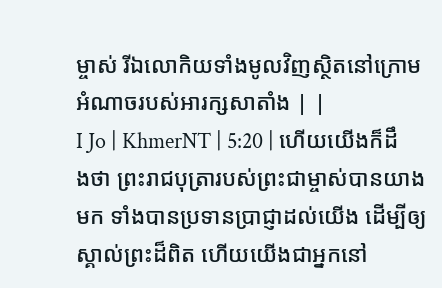ម្ចាស់ រីឯលោកិយទាំងមូលវិញស្ថិតនៅក្រោមអំណាចរបស់អារក្សសាតាំង | |
I Jo | KhmerNT | 5:20 | ហើយយើងក៏ដឹងថា ព្រះរាជបុត្រារបស់ព្រះជាម្ចាស់បានយាងមក ទាំងបានប្រទានប្រាជ្ញាដល់យើង ដើម្បីឲ្យស្គាល់ព្រះដ៏ពិត ហើយយើងជាអ្នកនៅ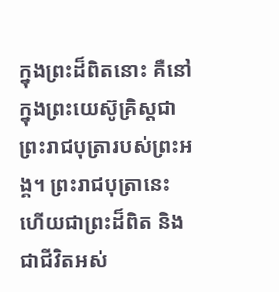ក្នុងព្រះដ៏ពិតនោះ គឺនៅក្នុងព្រះយេស៊ូគ្រិស្ដជាព្រះរាជបុត្រារបស់ព្រះអង្គ។ ព្រះរាជបុត្រានេះហើយជាព្រះដ៏ពិត និងជាជីវិតអស់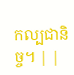កល្បជានិច្ច។ | |